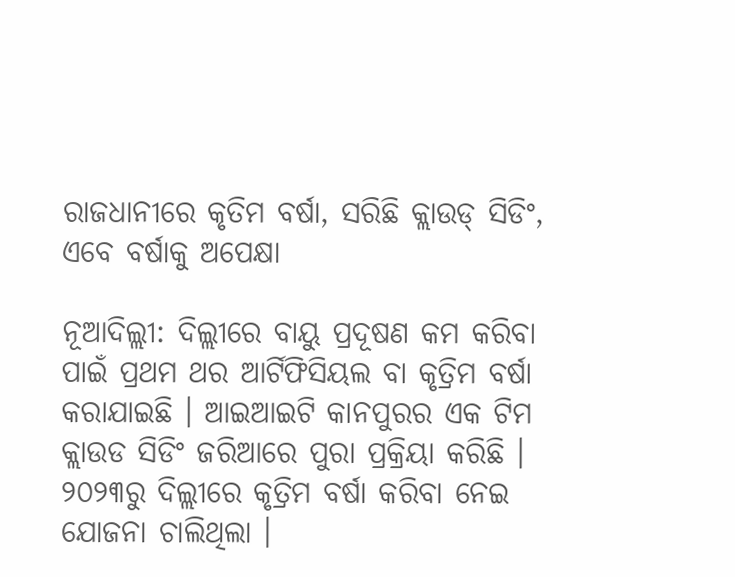ରାଜଧାନୀରେ କୃତିମ ବର୍ଷା, ସରିଛି କ୍ଲାଉଡ୍ ସିଡିଂ, ଏବେ ବର୍ଷାକୁ ଅପେକ୍ଷା

ନୂଆଦିଲ୍ଲୀ: ଦିଲ୍ଲୀରେ ବାୟୁ ପ୍ରଦୂଷଣ କମ କରିବା ପାଇଁ ପ୍ରଥମ ଥର ଆର୍ଟିଫିସିୟଲ ବା କୃତ୍ରିମ ବର୍ଷା କରାଯାଇଛି । ଆଇଆଇଟି କାନପୁରର ଏକ ଟିମ କ୍ଲାଉଡ ସିଡିଂ ଜରିଆରେ ପୁରା ପ୍ରକ୍ରିୟା କରିଛି । ୨୦୨୩ରୁ ଦିଲ୍ଲୀରେ କୃତ୍ରିମ ବର୍ଷା କରିବା ନେଇ ଯୋଜନା ଚାଲିଥିଲା ।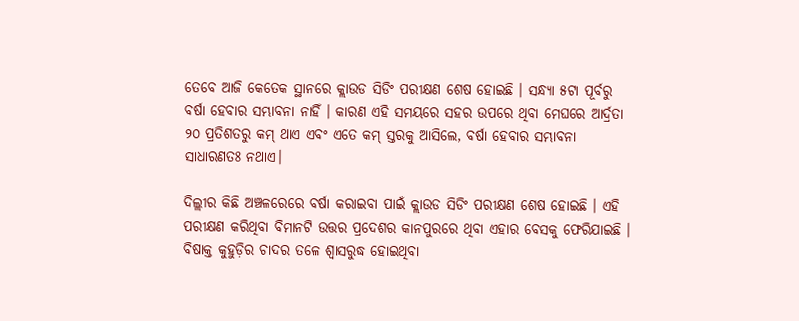ତେବେ ଆଜି କେତେକ ସ୍ଥାନରେ କ୍ଲାଉଡ ସିଡିଂ ପରୀକ୍ଷଣ ଶେଷ ହୋଇଛି । ସନ୍ଧ୍ୟା ୫ଟା ପୂର୍ବରୁ ବର୍ଷା ହେବାର ସମ୍ଭାବନା ନାହିଁ । କାରଣ ଏହି ସମୟରେ ସହର ଉପରେ ଥିବା ମେଘରେ ଆର୍ଦ୍ରତା ୨୦ ପ୍ରତିଶତରୁ କମ୍ ଥାଏ ଏବଂ ଏତେ କମ୍ ସ୍ତରକୁ ଆସିଲେ, ବର୍ଷା ହେବାର ସମ୍ଭାବନା ସାଧାରଣତଃ ନଥାଏ।

ଦିଲ୍ଲୀର କିଛି ଅଞ୍ଚଳରେରେ ବର୍ଷା କରାଇବା ପାଇଁ କ୍ଲାଉଡ ସିଡିଂ ପରୀକ୍ଷଣ ଶେଷ ହୋଇଛି । ଏହି ପରୀକ୍ଷଣ କରିଥିବା ବିମାନଟି ଉତ୍ତର ପ୍ରଦେଶର କାନପୁରରେ ଥିବା ଏହାର ବେସକୁ ଫେରିଯାଇଛି । ବିଷାକ୍ତ କୁହୁଡ଼ିର ଚାଦର ତଳେ ଶ୍ୱାସରୁଦ୍ଧ ହୋଇଥିବା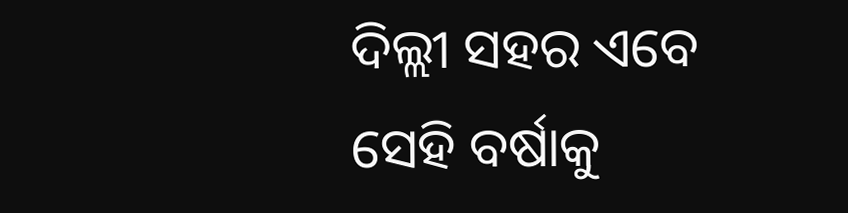ଦିଲ୍ଲୀ ସହର ଏବେ ସେହି ବର୍ଷାକୁ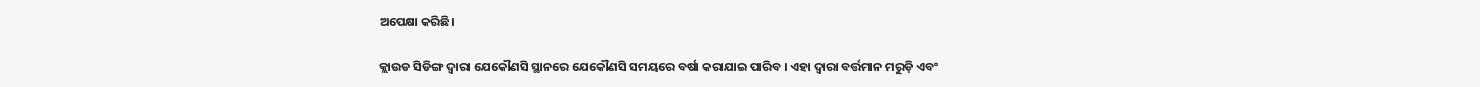ଅପେକ୍ଷା କରିଛି।

କ୍ଲାଉଡ ସିଡିଙ୍ଗ ଦ୍ୱାରା ଯେକୌଣସି ସ୍ଥାନରେ ଯେକୌଣସି ସମୟରେ ବର୍ଷା କରାଯାଇ ପାରିବ । ଏହା ଦ୍ୱାରା ବର୍ତ୍ତମାନ ମରୁଡ଼ି ଏବଂ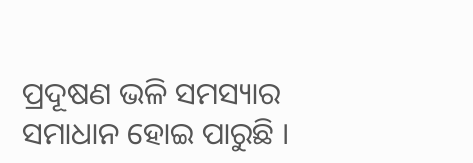ପ୍ରଦୂଷଣ ଭଳି ସମସ୍ୟାର ସମାଧାନ ହୋଇ ପାରୁଛି ।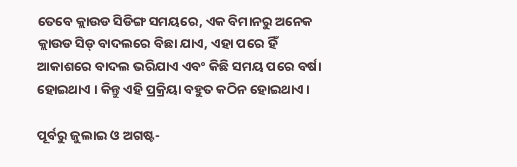ତେବେ କ୍ଲାଉଡ ସିଡିଙ୍ଗ ସମୟରେ, ଏକ ବିମାନରୁ ଅନେକ କ୍ଲାଉଡ ସିଡ୍‌ ବାଦଲରେ ବିଛା ଯାଏ, ଏହା ପରେ ହିଁ ଆକାଶରେ ବାଦଲ ଭରିଯାଏ ଏବଂ କିଛି ସମୟ ପରେ ବର୍ଷା ହୋଇଥାଏ । କିନ୍ତୁ ଏହି ପ୍ରକ୍ରିୟା ବହୁତ କଠିନ ହୋଇଥାଏ ।

ପୂର୍ବରୁ ଜୁଲାଇ ଓ ଅଗଷ୍ଟ-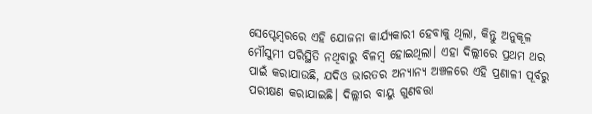ସେପ୍ଟେମ୍ବରରେ ଏହି ଯୋଜନା କାର୍ଯ୍ୟକାରୀ ହେବାକୁ ଥିଲା, କିନ୍ତୁ ଅନୁକୂଳ ମୌସୁମୀ ପରିସ୍ଥିତି ନଥିବାରୁ ବିଳମ୍ବ ହୋଇଥିଲା। ଏହା ଦିଲ୍ଲୀରେ ପ୍ରଥମ ଥର ପାଇଁ କରାଯାଉଛି, ଯଦିଓ ଭାରତର ଅନ୍ୟାନ୍ୟ ଅଞ୍ଚଳରେ ଏହି ପ୍ରଣାଳୀ ପୂର୍ବରୁ ପରୀକ୍ଷଣ କରାଯାଇଛି। ଦିଲ୍ଲୀର ବାୟୁ ଗୁଣବତ୍ତା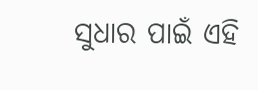ସୁଧାର ପାଇଁ ଏହି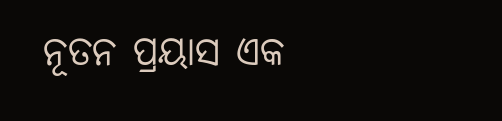ନୂତନ ପ୍ରୟାସ ଏକ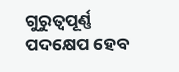ଗୁରୁତ୍ୱପୂର୍ଣ୍ଣ ପଦକ୍ଷେପ ହେବ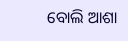ବୋଲି ଆଶା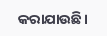କରାଯାଉଛି।